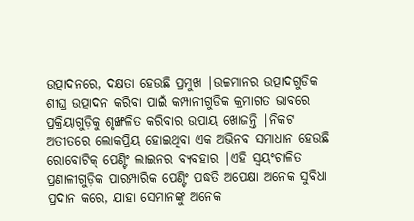ଉତ୍ପାଦନରେ, ଦକ୍ଷତା ହେଉଛି ପ୍ରମୁଖ |ଉଚ୍ଚମାନର ଉତ୍ପାଦଗୁଡିକ ଶୀଘ୍ର ଉତ୍ପାଦନ କରିବା ପାଇଁ କମ୍ପାନୀଗୁଡିକ କ୍ରମାଗତ ଭାବରେ ପ୍ରକ୍ରିୟାଗୁଡ଼ିକୁ ଶୃଙ୍ଖଳିତ କରିବାର ଉପାୟ ଖୋଜନ୍ତି |ନିକଟ ଅତୀତରେ ଲୋକପ୍ରିୟ ହୋଇଥିବା ଏକ ଅଭିନବ ସମାଧାନ ହେଉଛି ରୋବୋଟିକ୍ ପେଣ୍ଟିଂ ଲାଇନର ବ୍ୟବହାର |ଏହି ସ୍ୱୟଂଚାଳିତ ପ୍ରଣାଳୀଗୁଡ଼ିକ ପାରମ୍ପାରିକ ପେଣ୍ଟିଂ ପଦ୍ଧତି ଅପେକ୍ଷା ଅନେକ ସୁବିଧା ପ୍ରଦାନ କରେ, ଯାହା ସେମାନଙ୍କୁ ଅନେକ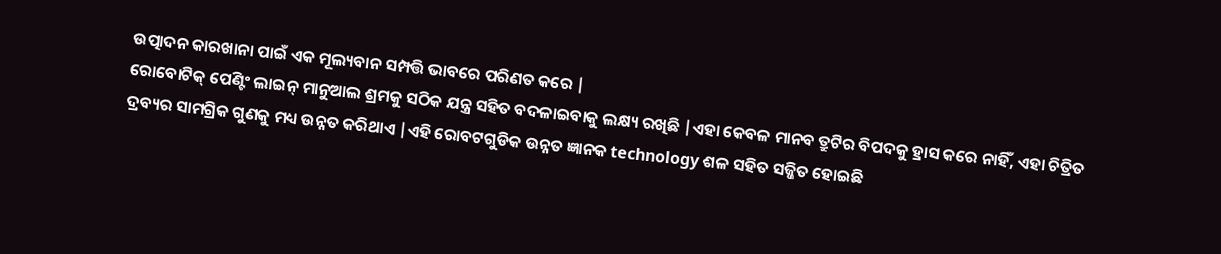ଉତ୍ପାଦନ କାରଖାନା ପାଇଁ ଏକ ମୂଲ୍ୟବାନ ସମ୍ପତ୍ତି ଭାବରେ ପରିଣତ କରେ |
ରୋବୋଟିକ୍ ପେଣ୍ଟିଂ ଲାଇନ୍ ମାନୁଆଲ ଶ୍ରମକୁ ସଠିକ ଯନ୍ତ୍ର ସହିତ ବଦଳାଇବାକୁ ଲକ୍ଷ୍ୟ ରଖିଛି |ଏହା କେବଳ ମାନବ ତ୍ରୁଟିର ବିପଦକୁ ହ୍ରାସ କରେ ନାହିଁ, ଏହା ଚିତ୍ରିତ ଦ୍ରବ୍ୟର ସାମଗ୍ରିକ ଗୁଣକୁ ମଧ୍ୟ ଉନ୍ନତ କରିଥାଏ |ଏହି ରୋବଟଗୁଡିକ ଉନ୍ନତ ଜ୍ଞାନକ technology ଶଳ ସହିତ ସଜ୍ଜିତ ହୋଇଛି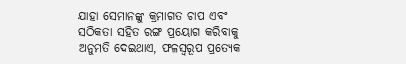ଯାହା ସେମାନଙ୍କୁ କ୍ରମାଗତ ଚାପ ଏବଂ ସଠିକତା ସହିତ ରଙ୍ଗ ପ୍ରୟୋଗ କରିବାକୁ ଅନୁମତି ଦେଇଥାଏ, ଫଳସ୍ୱରୂପ ପ୍ରତ୍ୟେକ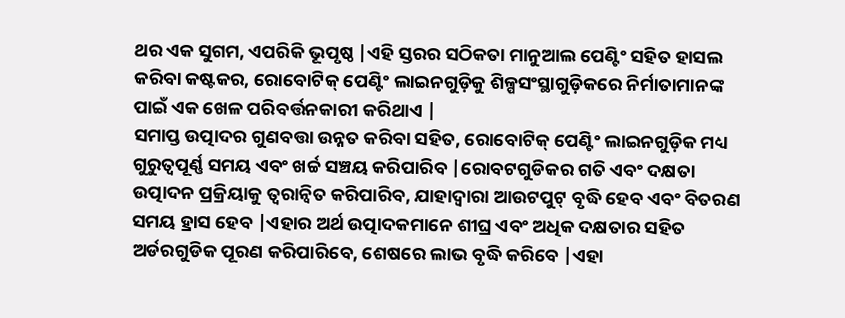ଥର ଏକ ସୁଗମ, ଏପରିକି ଭୂପୃଷ୍ଠ |ଏହି ସ୍ତରର ସଠିକତା ମାନୁଆଲ ପେଣ୍ଟିଂ ସହିତ ହାସଲ କରିବା କଷ୍ଟକର, ରୋବୋଟିକ୍ ପେଣ୍ଟିଂ ଲାଇନଗୁଡ଼ିକୁ ଶିଳ୍ପସଂସ୍ଥାଗୁଡ଼ିକରେ ନିର୍ମାତାମାନଙ୍କ ପାଇଁ ଏକ ଖେଳ ପରିବର୍ତ୍ତନକାରୀ କରିଥାଏ |
ସମାପ୍ତ ଉତ୍ପାଦର ଗୁଣବତ୍ତା ଉନ୍ନତ କରିବା ସହିତ, ରୋବୋଟିକ୍ ପେଣ୍ଟିଂ ଲାଇନଗୁଡ଼ିକ ମଧ୍ୟ ଗୁରୁତ୍ୱପୂର୍ଣ୍ଣ ସମୟ ଏବଂ ଖର୍ଚ୍ଚ ସଞ୍ଚୟ କରିପାରିବ |ରୋବଟଗୁଡିକର ଗତି ଏବଂ ଦକ୍ଷତା ଉତ୍ପାଦନ ପ୍ରକ୍ରିୟାକୁ ତ୍ୱରାନ୍ୱିତ କରିପାରିବ, ଯାହାଦ୍ୱାରା ଆଉଟପୁଟ୍ ବୃଦ୍ଧି ହେବ ଏବଂ ବିତରଣ ସମୟ ହ୍ରାସ ହେବ |ଏହାର ଅର୍ଥ ଉତ୍ପାଦକମାନେ ଶୀଘ୍ର ଏବଂ ଅଧିକ ଦକ୍ଷତାର ସହିତ ଅର୍ଡରଗୁଡିକ ପୂରଣ କରିପାରିବେ, ଶେଷରେ ଲାଭ ବୃଦ୍ଧି କରିବେ |ଏହା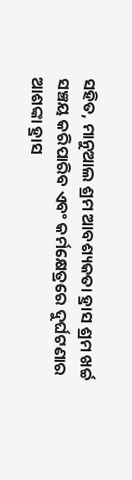ସହିତ, ମାନୁଆଲ ଶ୍ରମ ଆବଶ୍ୟକତା ହ୍ରାସ ଶ୍ରମ ଖର୍ଚ୍ଚ ସଞ୍ଚୟ କରିପାରିବ ଏବଂ କର୍ମକ୍ଷେତ୍ରରେ ଦୁର୍ଘଟଣାର ଆଶଙ୍କା ହ୍ରାସ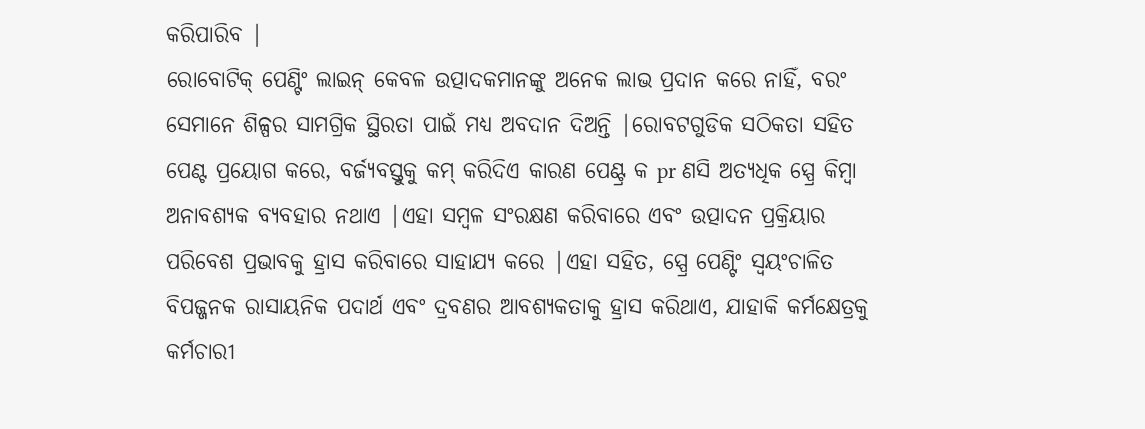କରିପାରିବ |
ରୋବୋଟିକ୍ ପେଣ୍ଟିଂ ଲାଇନ୍ କେବଳ ଉତ୍ପାଦକମାନଙ୍କୁ ଅନେକ ଲାଭ ପ୍ରଦାନ କରେ ନାହିଁ, ବରଂ ସେମାନେ ଶିଳ୍ପର ସାମଗ୍ରିକ ସ୍ଥିରତା ପାଇଁ ମଧ୍ୟ ଅବଦାନ ଦିଅନ୍ତି |ରୋବଟଗୁଡିକ ସଠିକତା ସହିତ ପେଣ୍ଟ ପ୍ରୟୋଗ କରେ, ବର୍ଜ୍ୟବସ୍ତୁକୁ କମ୍ କରିଦିଏ କାରଣ ପେଣ୍ଟ୍ର କ pr ଣସି ଅତ୍ୟଧିକ ସ୍ପ୍ରେ କିମ୍ବା ଅନାବଶ୍ୟକ ବ୍ୟବହାର ନଥାଏ |ଏହା ସମ୍ବଳ ସଂରକ୍ଷଣ କରିବାରେ ଏବଂ ଉତ୍ପାଦନ ପ୍ରକ୍ରିୟାର ପରିବେଶ ପ୍ରଭାବକୁ ହ୍ରାସ କରିବାରେ ସାହାଯ୍ୟ କରେ |ଏହା ସହିତ, ସ୍ପ୍ରେ ପେଣ୍ଟିଂ ସ୍ୱୟଂଚାଳିତ ବିପଜ୍ଜନକ ରାସାୟନିକ ପଦାର୍ଥ ଏବଂ ଦ୍ରବଣର ଆବଶ୍ୟକତାକୁ ହ୍ରାସ କରିଥାଏ, ଯାହାକି କର୍ମକ୍ଷେତ୍ରକୁ କର୍ମଚାରୀ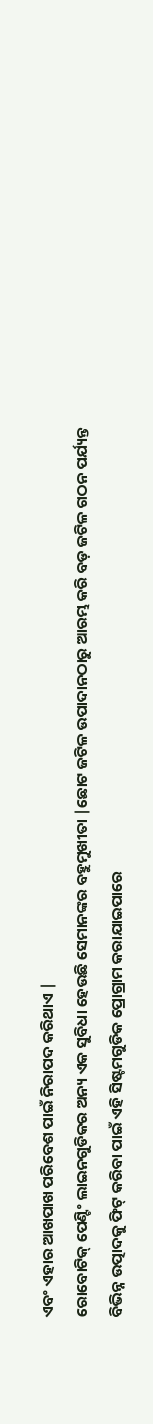ଏବଂ ଏହାର ଆଖପାଖ ପରିବେଶ ପାଇଁ ନିରାପଦ କରିଥାଏ |
ରୋବୋଟିକ୍ ପେଣ୍ଟିଂ ଲାଇନଗୁଡିକର ଅନ୍ୟ ଏକ ସୁବିଧା ହେଉଛି ସେମାନଙ୍କର ବହୁମୁଖୀତା |ଛୋଟ ଜଟିଳ ଉପାଦାନଠାରୁ ଆରମ୍ଭ କରି ବଡ଼ ଜଟିଳ ଗଠନ ପର୍ଯ୍ୟନ୍ତ ବିଭିନ୍ନ ଉତ୍ପାଦକୁ ଫିଟ୍ କରିବା ପାଇଁ ଏହି ସିଷ୍ଟମଗୁଡିକ ପ୍ରୋଗ୍ରାମ କରାଯାଇପାରେ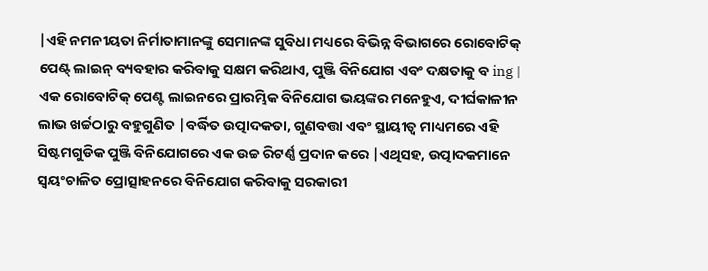|ଏହି ନମନୀୟତା ନିର୍ମାତାମାନଙ୍କୁ ସେମାନଙ୍କ ସୁବିଧା ମଧ୍ୟରେ ବିଭିନ୍ନ ବିଭାଗରେ ରୋବୋଟିକ୍ ପେଣ୍ଟ୍ ଲାଇନ୍ ବ୍ୟବହାର କରିବାକୁ ସକ୍ଷମ କରିଥାଏ, ପୁଞ୍ଜି ବିନିଯୋଗ ଏବଂ ଦକ୍ଷତାକୁ ବ ing |
ଏକ ରୋବୋଟିକ୍ ପେଣ୍ଟ ଲାଇନରେ ପ୍ରାରମ୍ଭିକ ବିନିଯୋଗ ଭୟଙ୍କର ମନେହୁଏ, ଦୀର୍ଘକାଳୀନ ଲାଭ ଖର୍ଚ୍ଚଠାରୁ ବହୁଗୁଣିତ |ବର୍ଦ୍ଧିତ ଉତ୍ପାଦକତା, ଗୁଣବତ୍ତା ଏବଂ ସ୍ଥାୟୀତ୍ୱ ମାଧ୍ୟମରେ ଏହି ସିଷ୍ଟମଗୁଡିକ ପୁଞ୍ଜି ବିନିଯୋଗରେ ଏକ ଉଚ୍ଚ ରିଟର୍ଣ୍ଣ ପ୍ରଦାନ କରେ |ଏଥିସହ, ଉତ୍ପାଦକମାନେ ସ୍ୱୟଂଚାଳିତ ପ୍ରୋତ୍ସାହନରେ ବିନିଯୋଗ କରିବାକୁ ସରକାରୀ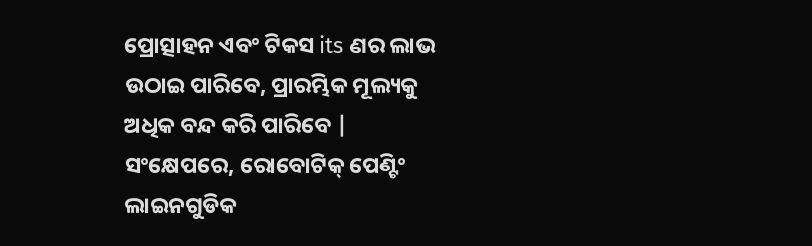ପ୍ରୋତ୍ସାହନ ଏବଂ ଟିକସ its ଣର ଲାଭ ଉଠାଇ ପାରିବେ, ପ୍ରାରମ୍ଭିକ ମୂଲ୍ୟକୁ ଅଧିକ ବନ୍ଦ କରି ପାରିବେ |
ସଂକ୍ଷେପରେ, ରୋବୋଟିକ୍ ପେଣ୍ଟିଂ ଲାଇନଗୁଡିକ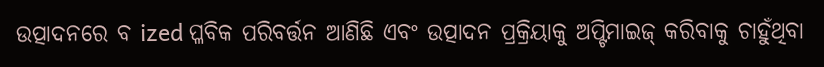ଉତ୍ପାଦନରେ ବ ized ପ୍ଳବିକ ପରିବର୍ତ୍ତନ ଆଣିଛି ଏବଂ ଉତ୍ପାଦନ ପ୍ରକ୍ରିୟାକୁ ଅପ୍ଟିମାଇଜ୍ କରିବାକୁ ଚାହୁଁଥିବା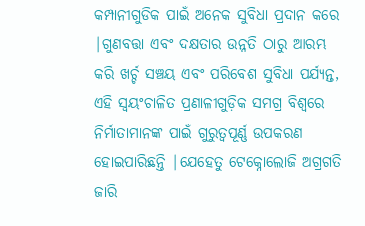କମ୍ପାନୀଗୁଡିକ ପାଇଁ ଅନେକ ସୁବିଧା ପ୍ରଦାନ କରେ |ଗୁଣବତ୍ତା ଏବଂ ଦକ୍ଷତାର ଉନ୍ନତି ଠାରୁ ଆରମ୍ଭ କରି ଖର୍ଚ୍ଚ ସଞ୍ଚୟ ଏବଂ ପରିବେଶ ସୁବିଧା ପର୍ଯ୍ୟନ୍ତ, ଏହି ସ୍ୱୟଂଚାଳିତ ପ୍ରଣାଳୀଗୁଡ଼ିକ ସମଗ୍ର ବିଶ୍ୱରେ ନିର୍ମାତାମାନଙ୍କ ପାଇଁ ଗୁରୁତ୍ୱପୂର୍ଣ୍ଣ ଉପକରଣ ହୋଇପାରିଛନ୍ତି |ଯେହେତୁ ଟେକ୍ନୋଲୋଜି ଅଗ୍ରଗତି ଜାରି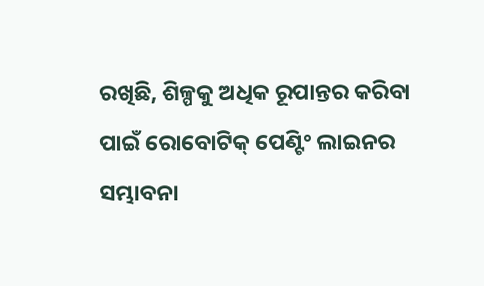ରଖିଛି, ଶିଳ୍ପକୁ ଅଧିକ ରୂପାନ୍ତର କରିବା ପାଇଁ ରୋବୋଟିକ୍ ପେଣ୍ଟିଂ ଲାଇନର ସମ୍ଭାବନା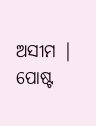ଅସୀମ |
ପୋଷ୍ଟ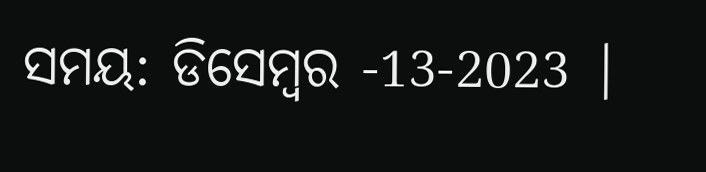ସମୟ: ଡିସେମ୍ବର -13-2023 |